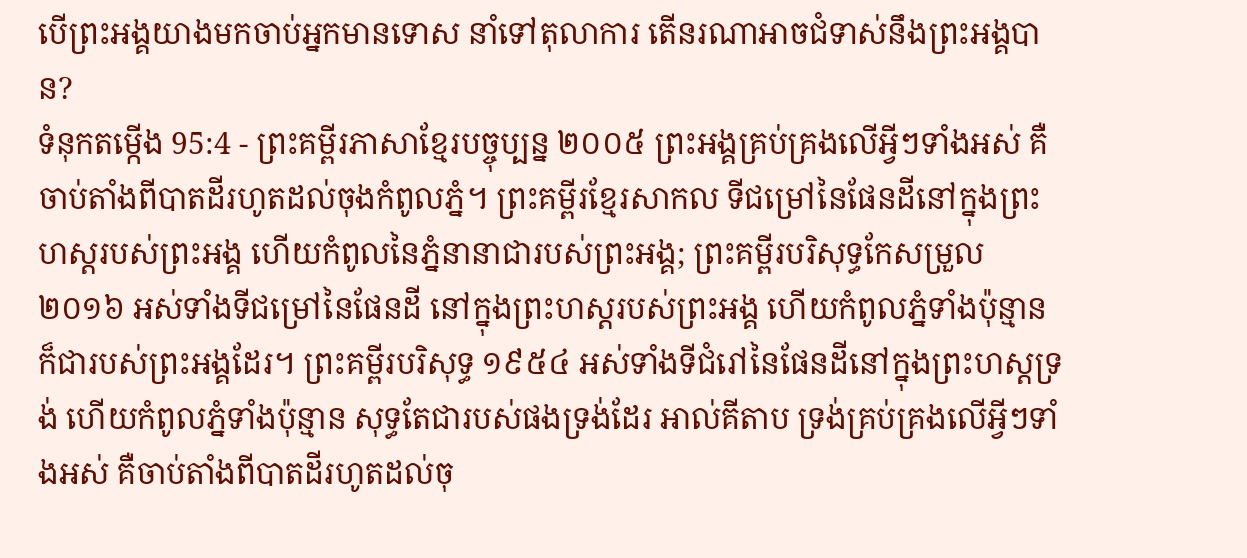បើព្រះអង្គយាងមកចាប់អ្នកមានទោស នាំទៅតុលាការ តើនរណាអាចជំទាស់នឹងព្រះអង្គបាន?
ទំនុកតម្កើង 95:4 - ព្រះគម្ពីរភាសាខ្មែរបច្ចុប្បន្ន ២០០៥ ព្រះអង្គគ្រប់គ្រងលើអ្វីៗទាំងអស់ គឺចាប់តាំងពីបាតដីរហូតដល់ចុងកំពូលភ្នំ។ ព្រះគម្ពីរខ្មែរសាកល ទីជម្រៅនៃផែនដីនៅក្នុងព្រះហស្តរបស់ព្រះអង្គ ហើយកំពូលនៃភ្នំនានាជារបស់ព្រះអង្គ; ព្រះគម្ពីរបរិសុទ្ធកែសម្រួល ២០១៦ អស់ទាំងទីជម្រៅនៃផែនដី នៅក្នុងព្រះហស្តរបស់ព្រះអង្គ ហើយកំពូលភ្នំទាំងប៉ុន្មាន ក៏ជារបស់ព្រះអង្គដែរ។ ព្រះគម្ពីរបរិសុទ្ធ ១៩៥៤ អស់ទាំងទីជំរៅនៃផែនដីនៅក្នុងព្រះហស្តទ្រង់ ហើយកំពូលភ្នំទាំងប៉ុន្មាន សុទ្ធតែជារបស់ផងទ្រង់ដែរ អាល់គីតាប ទ្រង់គ្រប់គ្រងលើអ្វីៗទាំងអស់ គឺចាប់តាំងពីបាតដីរហូតដល់ចុ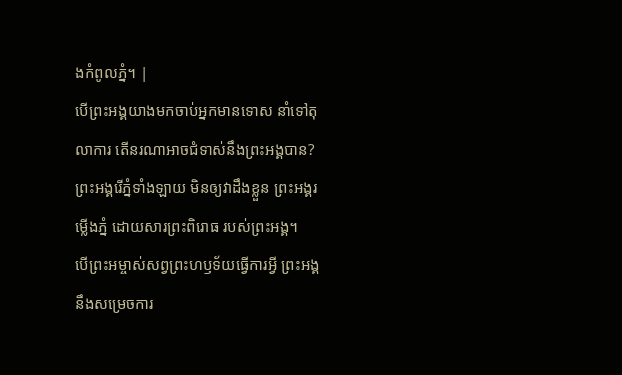ងកំពូលភ្នំ។ |
បើព្រះអង្គយាងមកចាប់អ្នកមានទោស នាំទៅតុលាការ តើនរណាអាចជំទាស់នឹងព្រះអង្គបាន?
ព្រះអង្គរើភ្នំទាំងឡាយ មិនឲ្យវាដឹងខ្លួន ព្រះអង្គរម្លើងភ្នំ ដោយសារព្រះពិរោធ របស់ព្រះអង្គ។
បើព្រះអម្ចាស់សព្វព្រះហឫទ័យធ្វើការអ្វី ព្រះអង្គនឹងសម្រេចការ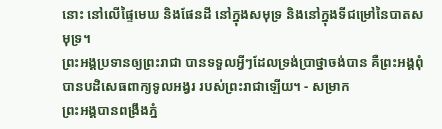នោះ នៅលើផ្ទៃមេឃ និងផែនដី នៅក្នុងសមុទ្រ និងនៅក្នុងទីជម្រៅនៃបាតសមុទ្រ។
ព្រះអង្គប្រទានឲ្យព្រះរាជា បានទទួលអ្វីៗដែលទ្រង់ប្រាថ្នាចង់បាន គឺព្រះអង្គពុំបានបដិសេធពាក្យទូលអង្វរ របស់ព្រះរាជាឡើយ។ - សម្រាក
ព្រះអង្គបានពង្រឹងភ្នំ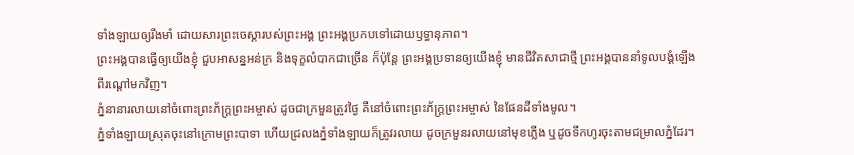ទាំងឡាយឲ្យរឹងមាំ ដោយសារព្រះចេស្ដារបស់ព្រះអង្គ ព្រះអង្គប្រកបទៅដោយឫទ្ធានុភាព។
ព្រះអង្គបានធ្វើឲ្យយើងខ្ញុំ ជួបអាសន្នអន់ក្រ និងទុក្ខលំបាកជាច្រើន ក៏ប៉ុន្តែ ព្រះអង្គប្រទានឲ្យយើងខ្ញុំ មានជីវិតសាជាថ្មី ព្រះអង្គបាននាំទូលបង្គំឡើងពីរណ្ដៅមកវិញ។
ភ្នំនានារលាយនៅចំពោះព្រះភ័ក្ត្រព្រះអម្ចាស់ ដូចជាក្រមួនត្រូវថ្ងៃ គឺនៅចំពោះព្រះភ័ក្ត្រព្រះអម្ចាស់ នៃផែនដីទាំងមូល។
ភ្នំទាំងឡាយស្រុតចុះនៅក្រោមព្រះបាទា ហើយជ្រលងភ្នំទាំងឡាយក៏ត្រូវរលាយ ដូចក្រមួនរលាយនៅមុខភ្លើង ឬដូចទឹកហូរចុះតាមជម្រាលភ្នំដែរ។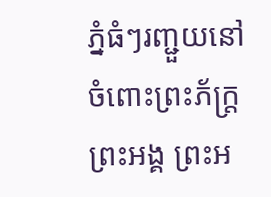ភ្នំធំៗរញ្ជួយនៅចំពោះព្រះភ័ក្ត្រព្រះអង្គ ព្រះអ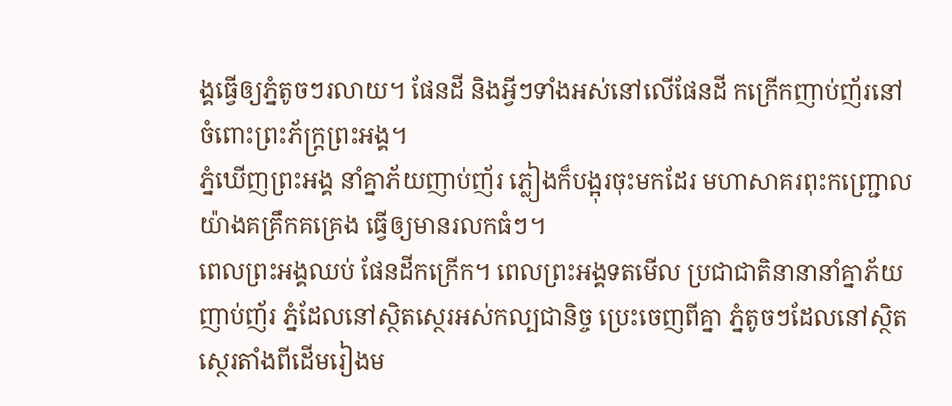ង្គធ្វើឲ្យភ្នំតូចៗរលាយ។ ផែនដី និងអ្វីៗទាំងអស់នៅលើផែនដី កក្រើកញាប់ញ័រនៅចំពោះព្រះភ័ក្ត្រព្រះអង្គ។
ភ្នំឃើញព្រះអង្គ នាំគ្នាភ័យញាប់ញ័រ ភ្លៀងក៏បង្អុរចុះមកដែរ មហាសាគរពុះកញ្ជ្រោលយ៉ាងគគ្រឹកគគ្រេង ធ្វើឲ្យមានរលកធំៗ។
ពេលព្រះអង្គឈប់ ផែនដីកក្រើក។ ពេលព្រះអង្គទតមើល ប្រជាជាតិនានានាំគ្នាភ័យញាប់ញ័រ ភ្នំដែលនៅស្ថិតស្ថេរអស់កល្បជានិច្ច ប្រេះចេញពីគ្នា ភ្នំតូចៗដែលនៅស្ថិតស្ថេរតាំងពីដើមរៀងម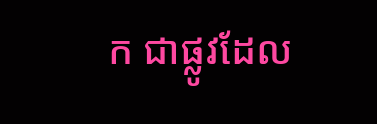ក ជាផ្លូវដែល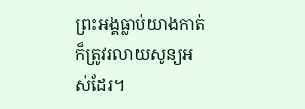ព្រះអង្គធ្លាប់យាងកាត់ ក៏ត្រូវរលាយសូន្យអស់ដែរ។